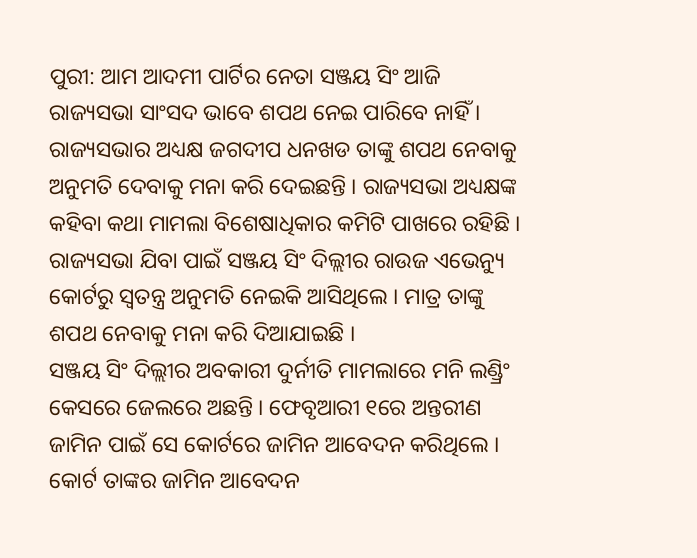ପୁରୀ: ଆମ ଆଦମୀ ପାର୍ଟିର ନେତା ସଞ୍ଜୟ ସିଂ ଆଜି ରାଜ୍ୟସଭା ସାଂସଦ ଭାବେ ଶପଥ ନେଇ ପାରିବେ ନାହିଁ । ରାଜ୍ୟସଭାର ଅଧ୍ୟକ୍ଷ ଜଗଦୀପ ଧନଖଡ ତାଙ୍କୁ ଶପଥ ନେବାକୁ ଅନୁମତି ଦେବାକୁ ମନା କରି ଦେଇଛନ୍ତି । ରାଜ୍ୟସଭା ଅଧ୍ୟକ୍ଷଙ୍କ କହିବା କଥା ମାମଲା ବିଶେଷାଧିକାର କମିଟି ପାଖରେ ରହିଛି । ରାଜ୍ୟସଭା ଯିବା ପାଇଁ ସଞ୍ଜୟ ସିଂ ଦିଲ୍ଲୀର ରାଉଜ ଏଭେନ୍ୟୁ କୋର୍ଟରୁ ସ୍ୱତନ୍ତ୍ର ଅନୁମତି ନେଇକି ଆସିଥିଲେ । ମାତ୍ର ତାଙ୍କୁ ଶପଥ ନେବାକୁ ମନା କରି ଦିଆଯାଇଛି ।
ସଞ୍ଜୟ ସିଂ ଦିଲ୍ଲୀର ଅବକାରୀ ଦୁର୍ନୀତି ମାମଲାରେ ମନି ଲଣ୍ଡ୍ରିଂ କେସରେ ଜେଲରେ ଅଛନ୍ତି । ଫେବୃଆରୀ ୧ରେ ଅନ୍ତରୀଣ ଜାମିନ ପାଇଁ ସେ କୋର୍ଟରେ ଜାମିନ ଆବେଦନ କରିଥିଲେ । କୋର୍ଟ ତାଙ୍କର ଜାମିନ ଆବେଦନ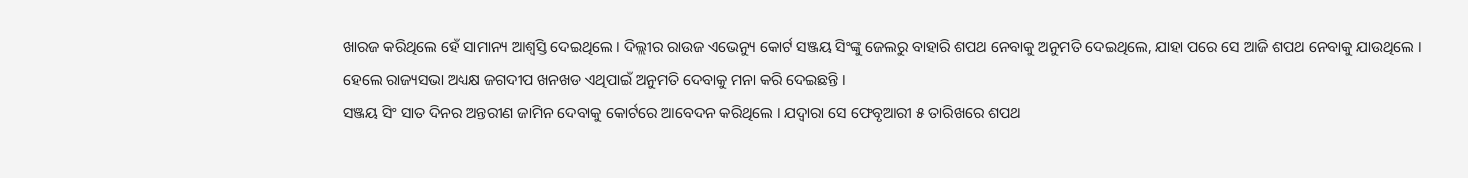ଖାରଜ କରିଥିଲେ ହେଁ ସାମାନ୍ୟ ଆଶ୍ୱସ୍ତି ଦେଇଥିଲେ । ଦିଲ୍ଲୀର ରାଉଜ ଏଭେନ୍ୟୁ କୋର୍ଟ ସଞ୍ଜୟ ସିଂଙ୍କୁ ଜେଲରୁ ବାହାରି ଶପଥ ନେବାକୁ ଅନୁମତି ଦେଇଥିଲେ, ଯାହା ପରେ ସେ ଆଜି ଶପଥ ନେବାକୁ ଯାଉଥିଲେ । ହେଲେ ରାଜ୍ୟସଭା ଅଧ୍ୟକ୍ଷ ଜଗଦୀପ ଖନଖଡ ଏଥିପାଇଁ ଅନୁମତି ଦେବାକୁ ମନା କରି ଦେଇଛନ୍ତି ।
ସଞ୍ଜୟ ସିଂ ସାତ ଦିନର ଅନ୍ତରୀଣ ଜାମିନ ଦେବାକୁ କୋର୍ଟରେ ଆବେଦନ କରିଥିଲେ । ଯଦ୍ୱାରା ସେ ଫେବୃଆରୀ ୫ ତାରିଖରେ ଶପଥ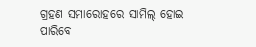ଗ୍ରହଣ ସମାରୋହରେ ସାମିଲ୍ ହୋଇ ପାରିବେ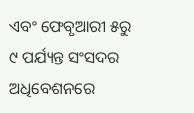ଏବଂ ଫେବୃଆରୀ ୫ରୁ ୯ ପର୍ଯ୍ୟନ୍ତ ସଂସଦର ଅଧିବେଶନରେ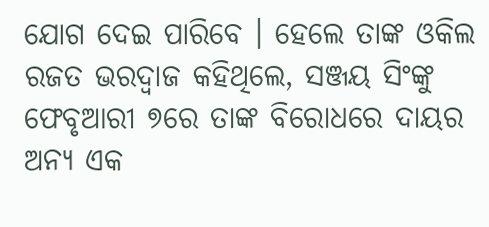ଯୋଗ ଦେଇ ପାରିବେ । ହେଲେ ତାଙ୍କ ଓକିଲ ରଜତ ଭରଦ୍ୱାଜ କହିଥିଲେ, ସଞ୍ଜୟ ସିଂଙ୍କୁ ଫେବୃଆରୀ ୭ରେ ତାଙ୍କ ବିରୋଧରେ ଦାୟର ଅନ୍ୟ ଏକ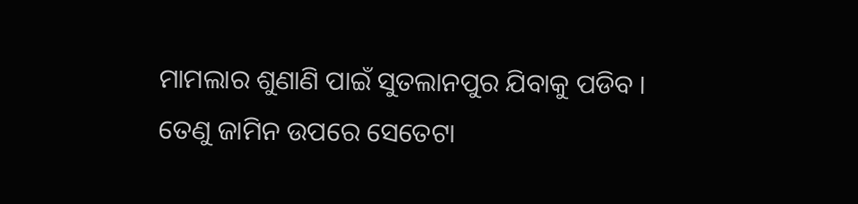ମାମଲାର ଶୁଣାଣି ପାଇଁ ସୁତଲାନପୁର ଯିବାକୁ ପଡିବ । ତେଣୁ ଜାମିନ ଉପରେ ସେତେଟା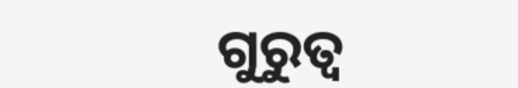ଗୁରୁତ୍ୱ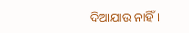ଦିଆଯାଉ ନାହିଁ ।